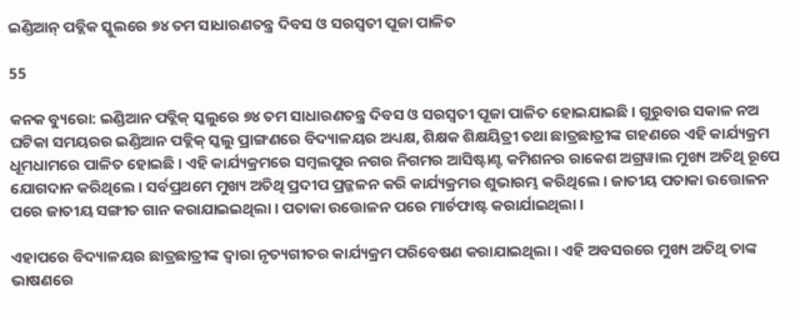ଇଣ୍ଡିଆନ୍ ପବ୍ଲିକ ସ୍କୁଲରେ ୭୪ ତମ ସାଧାରଣତନ୍ତ୍ର ଦିବସ ଓ ସରସ୍ଵତୀ ପୂଜା ପାଳିତ

55

କନକ ବ୍ୟୁରୋ: ଇଣ୍ଡିଆନ ପବ୍ଲିକ୍ ସ୍କଲୁରେ ୭୪ ତମ ସାଧାରଣତନ୍ତ୍ର ଦିବସ ଓ ସରସ୍ଵତୀ ପୂଜା ପାଳିତ ହୋଇଯାଇଛି । ଗୁରୁବାର ସକାଳ ନଅ ଘଟିକା ସମୟରର ଇଣ୍ଡିଆନ ପବ୍ଲିକ୍ ସ୍କଲୁ ପ୍ରାଙ୍ଗଣରେ ବିଦ୍ୟାଳୟର ଅଧ୍ୟକ୍ଷ, ଶିକ୍ଷକ ଶିକ୍ଷୟିତ୍ରୀ ତଥା ଛାତ୍ରଛାତ୍ରୀଙ୍କ ଗହଣରେ ଏହି କାର୍ଯ୍ୟକ୍ରମ ଧୂମଧାମରେ ପାଳିତ ହୋଇଛି । ଏହି କାର୍ଯ୍ୟକ୍ରମରେ ସମ୍ବଲପୁର ନଗର ନିଗମର ଆସିଷ୍ଟାଣ୍ଟ କମିଶନର ରାକେଶ ଅଗ୍ରୱାଲ ମୁଖ୍ୟ ଅତିଥି ରୂପେ ଯୋଗଦାନ କରିଥିଲେ । ସର୍ବପ୍ରଥମେ ମୁଖ୍ୟ ଅତିଥି ପ୍ରଦୀପ ପ୍ରଜ୍ଜଳନ କରି କାର୍ଯ୍ୟକ୍ରମର ଶୁଭାରମ୍ଭ କରିଥିଲେ । ଜାତୀୟ ପତାକା ଉତ୍ତୋଳନ ପରେ ଜାତୀୟ ସଙ୍ଗୀତ ଗାନ କରାଯାଇଇଥିଲା । ପତାକା ଉତ୍ତୋଳନ ପରେ ମାର୍ଚଫାଷ୍ଟ କରାର୍ଯାଇଥିଲା ।

ଏହାପରେ ବିଦ୍ୟାଳୟର ଛାତ୍ରଛାତ୍ରୀଙ୍କ ଦ୍ଵାରା ନୃତ୍ୟଗୀତର କାର୍ଯ୍ୟକ୍ରମ ପରିବେଷଣ କରାଯାଇଥିଲା । ଏହି ଅବସରରେ ମୁଖ୍ୟ ଅତିଥି ତାଙ୍କ ଭାଷଣରେ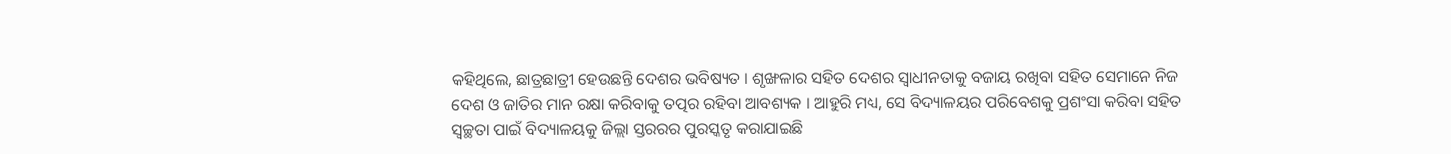କହିଥିଲେ, ଛାତ୍ରଛାତ୍ରୀ ହେଉଛନ୍ତି ଦେଶର ଭବିଷ୍ୟତ । ଶୃଙ୍ଖଳାର ସହିତ ଦେଶର ସ୍ଵାଧୀନତାକୁ ବଜାୟ ରଖିବା ସହିତ ସେମାନେ ନିଜ ଦେଶ ଓ ଜାତିର ମାନ ରକ୍ଷା କରିବାକୁ ତତ୍ପର ରହିବା ଆବଶ୍ୟକ । ଆହୁରି ମଧ୍ୟ, ସେ ବିଦ୍ୟାଳୟର ପରିବେଶକୁ ପ୍ରଶଂସା କରିବା ସହିତ ସ୍ୱଚ୍ଛତା ପାଇଁ ବିଦ୍ୟାଳୟକୁ ଜିଲ୍ଲା ସ୍ତରରର ପୁରସ୍କତୃ କରାଯାଇଛି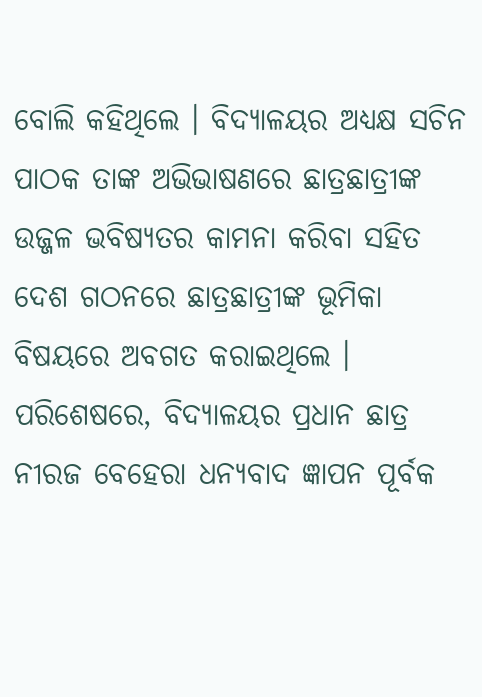ବୋଲି କହିଥିଲେ । ବିଦ୍ୟାଳୟର ଅଧ୍ୟକ୍ଷ ସଚିନ ପାଠକ ତାଙ୍କ ଅଭିଭାଷଣରେ ଛାତ୍ରଛାତ୍ରୀଙ୍କ ଉଜ୍ଜଳ ଭବିଷ୍ୟତର କାମନା କରିବା ସହିତ ଦେଶ ଗଠନରେ ଛାତ୍ରଛାତ୍ରୀଙ୍କ ଭୂମିକା ବିଷୟରେ ଅବଗତ କରାଇଥିଲେ । ପରିଶେଷରେ, ବିଦ୍ୟାଳୟର ପ୍ରଧାନ ଛାତ୍ର ନୀରଜ ବେହେରା ଧନ୍ୟବାଦ ଜ୍ଞାପନ ପୂର୍ବକ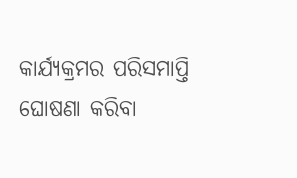କାର୍ଯ୍ୟକ୍ରମର ପରିସମାପ୍ତି ଘୋଷଣା କରିବା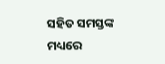ସହିତ ସମସ୍ତଙ୍କ ମଧ୍ୟରେ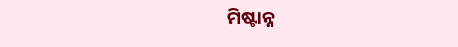ମିଷ୍ଟାନ୍ନ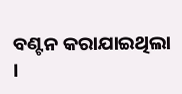ବଣ୍ଟନ କରାଯାଇଥିଲା ।